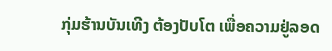ກຸ່ມຮ້ານບັນເທີງ ຕ້ອງປັບໂຕ ເພື່ອຄວາມຢູ່ລອດ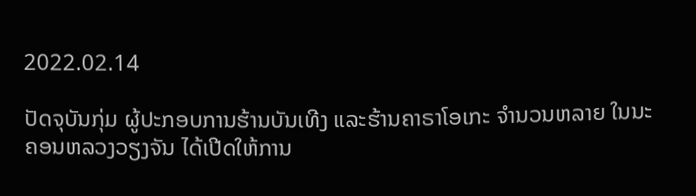2022.02.14

ປັດຈຸບັນກຸ່ມ ຜູ້ປະກອບການຮ້ານບັນເທີງ ແລະຮ້ານຄາຣາໂອເກະ ຈຳນວນຫລາຍ ໃນນະຄອນຫລວງວຽງຈັນ ໄດ້ເປີດໃຫ້ການ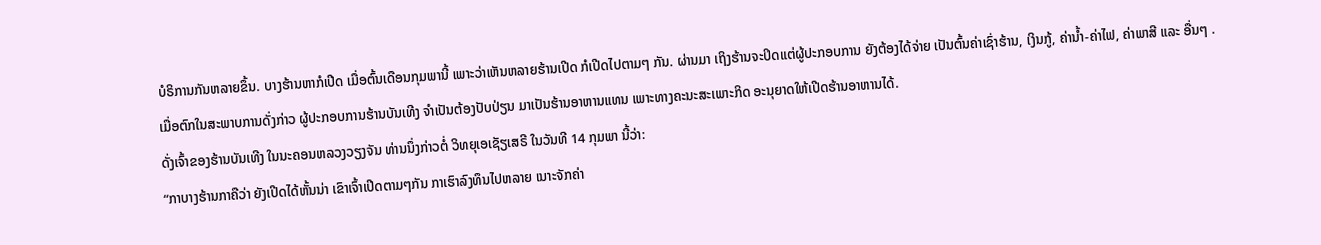ບໍຣິການກັນຫລາຍຂຶ້ນ. ບາງຮ້ານຫາກໍເປີດ ເມື່ອຕົ້ນເດືອນກຸມພານີ້ ເພາະວ່າເຫັນຫລາຍຮ້ານເປີດ ກໍເປີດໄປຕາມໆ ກັນ. ຜ່ານມາ ເຖິງຮ້ານຈະປິດແຕ່ຜູ້ປະກອບການ ຍັງຕ້ອງໄດ້ຈ່າຍ ເປັນຕົ້ນຄ່າເຊົ່າຮ້ານ, ເງິນກູ້, ຄ່ານໍ້າ-ຄ່າໄຟ, ຄ່າພາສີ ແລະ ອື່ນໆ .
ເມື່ອຕົກໃນສະພາບການດັ່ງກ່າວ ຜູ້ປະກອບການຮ້ານບັນເທີງ ຈຳເປັນຕ້ອງປັບປ່ຽນ ມາເປັນຮ້ານອາຫານແທນ ເພາະທາງຄະນະສະເພາະກິດ ອະນຸຍາດໃຫ້ເປີດຮ້ານອາຫານໄດ້.
ດັ່ງເຈົ້າຂອງຮ້ານບັນເທີງ ໃນນະຄອນຫລວງວຽງຈັນ ທ່ານນຶ່ງກ່າວຕໍ່ ວິທຍຸເອເຊັຽເສຣີ ໃນວັນທີ 14 ກຸມພາ ນີ້ວ່າ:
“ກາບາງຮ້ານກາຄືວ່າ ຍັງເປີດໄດ້ຫັ້ນນ່າ ເຂົາເຈົ້າເປີດຕາມໆກັນ ກາເຮົາລົງທຶນໄປຫລາຍ ເນາະຈັກຄ່າ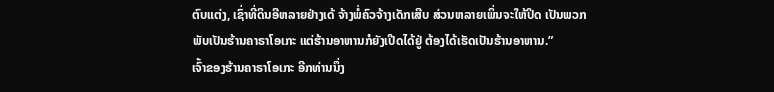ຕົບແຕ່ງ, ເຊົ່າທີ່ດິນອີຫລາຍຢ່າງເດ້ ຈ້າງພໍ່ຄົວຈ້າງເດັກເສີບ ສ່ວນຫລາຍເພິ່ນຈະໃຫ້ປິດ ເປັນພວກພັບເປັນຮ້ານຄາຣາໂອເກະ ແຕ່ຮ້ານອາຫານກໍຍັງເປີດໄດ້ຢູ່ ຕ້ອງໄດ້ເຮັດເປັນຮ້ານອາຫານ.”
ເຈົ້າຂອງຮ້ານຄາຣາໂອເກະ ອີກທ່ານນຶ່ງ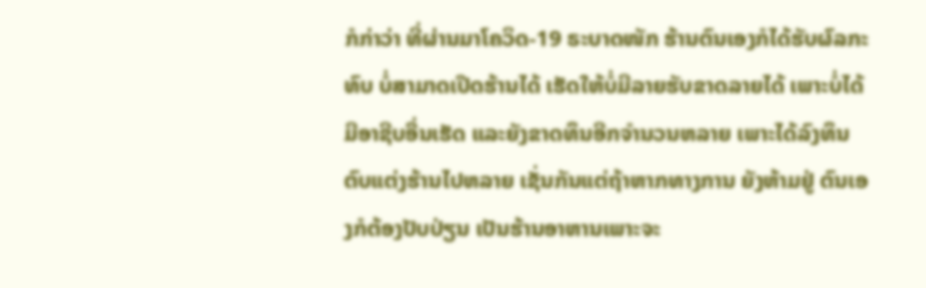ກໍກ່າວ່າ ທີ່ຜ່ານມາໂຄວິດ-19 ຣະບາດໜັກ ຮ້ານຕົນເອງກໍໄດ້ຮັບຜົລກະທົບ ບໍ່ສາມາດເປີດຮ້ານໄດ້ ເຮັດໃຫ້ບໍ່ມີລາຍຮັບຂາດລາຍໄດ້ ເພາະບໍ່ໄດ້ມີອາຊີບອື່ນເຮັດ ແລະຍັງຂາດທຶນອີກຈຳນວນຫລາຍ ເພາະໄດ້ລົງທຶນຕົບແຕ່ງຮ້ານໄປຫລາຍ ເຊັ່ນກັນແຕ່ຖ້າຫາກທາງການ ຍັງຫ້າມຢູ່ ຕົນເອງກໍຕ້ອງປັບປ່ຽນ ເປັນຮ້ານອາຫານເພາະຈະ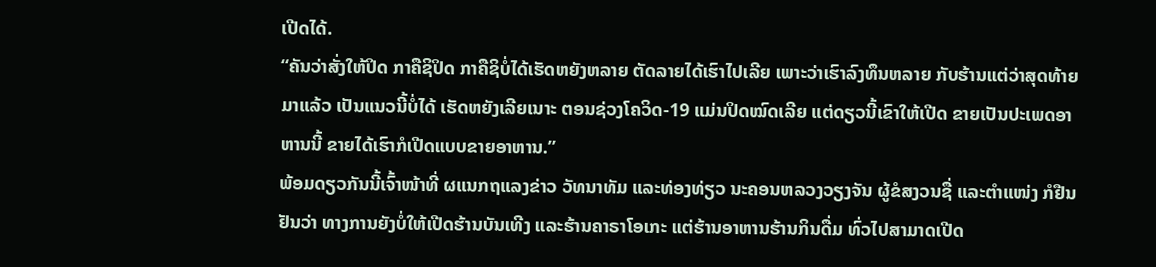ເປີດໄດ້.
“ຄັນວ່າສັ່ງໃຫ້ປິດ ກາຄືຊິປິດ ກາຄືຊິບໍ່ໄດ້ເຮັດຫຍັງຫລາຍ ຕັດລາຍໄດ້ເຮົາໄປເລີຍ ເພາະວ່າເຮົາລົງທຶນຫລາຍ ກັບຮ້ານແຕ່ວ່າສຸດທ້າຍມາແລ້ວ ເປັນແນວນີ້ບໍ່ໄດ້ ເຮັດຫຍັງເລີຍເນາະ ຕອນຊ່ວງໂຄວິດ-19 ແມ່ນປິດໝົດເລີຍ ແຕ່ດຽວນີ້ເຂົາໃຫ້ເປີດ ຂາຍເປັນປະເພດອາຫານນີ້ ຂາຍໄດ້ເຮົາກໍເປີດແບບຂາຍອາຫານ.”
ພ້ອມດຽວກັນນີ້ເຈົ້າໜ້າທີ່ ຜແນກຖແລງຂ່າວ ວັທນາທັມ ແລະທ່ອງທ່ຽວ ນະຄອນຫລວງວຽງຈັນ ຜູ້ຂໍສງວນຊື່ ແລະຕຳແໜ່ງ ກໍຢືນຢັນວ່າ ທາງການຍັງບໍ່ໃຫ້ເປີດຮ້ານບັນເທີງ ແລະຮ້ານຄາຣາໂອເກະ ແຕ່ຮ້ານອາຫານຮ້ານກິນດື່ມ ທົ່ວໄປສາມາດເປີດ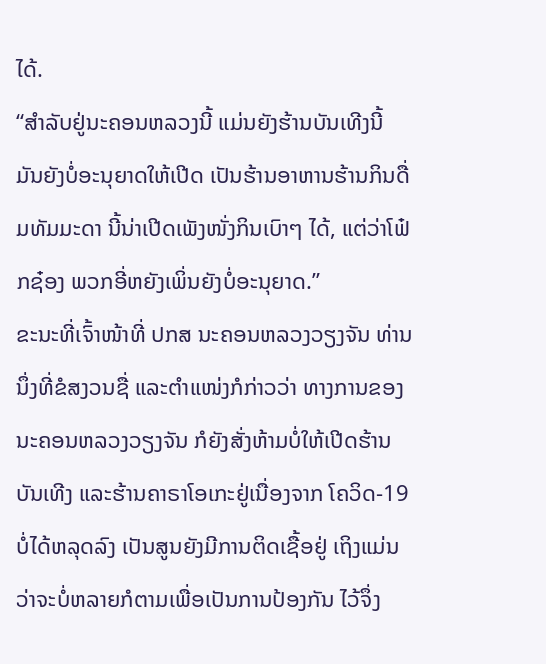ໄດ້.
“ສຳລັບຢູ່ນະຄອນຫລວງນີ້ ແມ່ນຍັງຮ້ານບັນເທີງນີ້ ມັນຍັງບໍ່ອະນຸຍາດໃຫ້ເປີດ ເປັນຮ້ານອາຫານຮ້ານກິນດື່ມທັມມະດາ ນີ້ນ່າເປີດເພັງໜັ່ງກິນເບົາໆ ໄດ້, ແຕ່ວ່າໂຟ໋ກຊ໋ອງ ພວກອີ່ຫຍັງເພິ່ນຍັງບໍ່ອະນຸຍາດ.”
ຂະນະທີ່ເຈົ້າໜ້າທີ່ ປກສ ນະຄອນຫລວງວຽງຈັນ ທ່ານນຶ່ງທີ່ຂໍສງວນຊື່ ແລະຕຳແໜ່ງກໍກ່າວວ່າ ທາງການຂອງ ນະຄອນຫລວງວຽງຈັນ ກໍຍັງສັ່ງຫ້າມບໍ່ໃຫ້ເປີດຮ້ານບັນເທີງ ແລະຮ້ານຄາຣາໂອເກະຢູ່ເນື່ອງຈາກ ໂຄວິດ-19 ບໍ່ໄດ້ຫລຸດລົງ ເປັນສູນຍັງມີການຕິດເຊື້ອຢູ່ ເຖິງແມ່ນວ່າຈະບໍ່ຫລາຍກໍຕາມເພື່ອເປັນການປ້ອງກັນ ໄວ້ຈຶ່ງ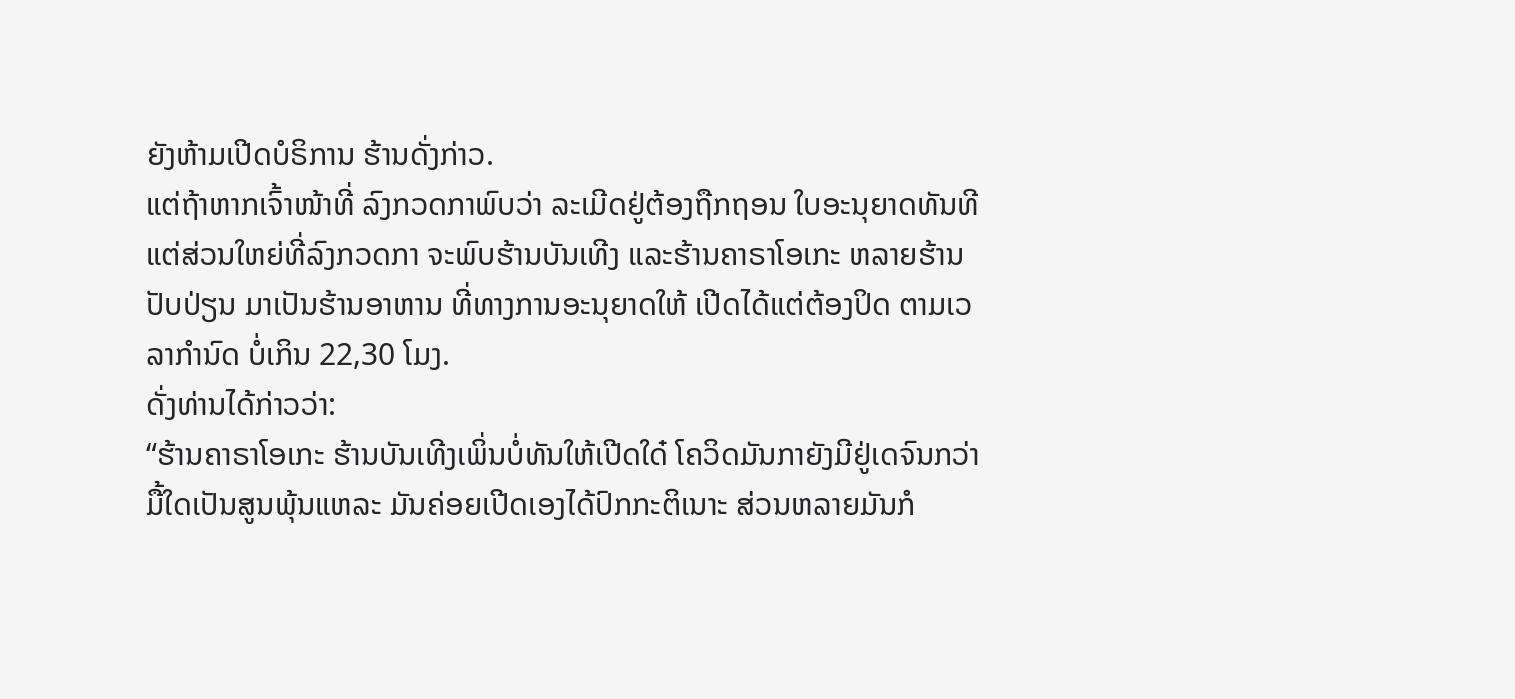ຍັງຫ້າມເປີດບໍຣິການ ຮ້ານດັ່ງກ່າວ.
ແຕ່ຖ້າຫາກເຈົ້າໜ້າທີ່ ລົງກວດກາພົບວ່າ ລະເມີດຢູ່ຕ້ອງຖືກຖອນ ໃບອະນຸຍາດທັນທີ ແຕ່ສ່ວນໃຫຍ່ທີ່ລົງກວດກາ ຈະພົບຮ້ານບັນເທີງ ແລະຮ້ານຄາຣາໂອເກະ ຫລາຍຮ້ານປັບປ່ຽນ ມາເປັນຮ້ານອາຫານ ທີ່ທາງການອະນຸຍາດໃຫ້ ເປີດໄດ້ແຕ່ຕ້ອງປິດ ຕາມເວລາກຳນົດ ບໍ່ເກິນ 22,30 ໂມງ.
ດັ່ງທ່ານໄດ້ກ່າວວ່າ:
“ຮ້ານຄາຣາໂອເກະ ຮ້ານບັນເທີງເພິ່ນບໍ່ທັນໃຫ້ເປີດໃດ໋ ໂຄວິດມັນກາຍັງມີຢູ່ເດຈົນກວ່າ ມື້ໃດເປັນສູນພຸ້ນແຫລະ ມັນຄ່ອຍເປີດເອງໄດ້ປົກກະຕິເນາະ ສ່ວນຫລາຍມັນກໍ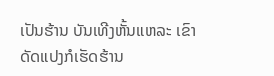ເປັນຮ້ານ ບັນເທີງຫັ້ນແຫລະ ເຂົາດັດແປງກໍເຮັດຮ້ານ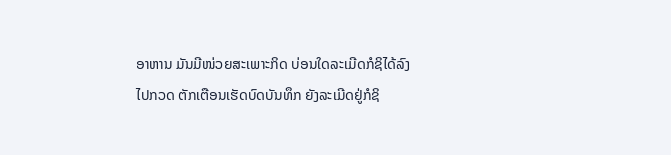ອາຫານ ມັນມີໜ່ວຍສະເພາະກິດ ບ່ອນໃດລະເມີດກໍຊິໄດ້ລົງໄປກວດ ຕັກເຕືອນເຮັດບົດບັນທຶກ ຍັງລະເມີດຢູ່ກໍຊິ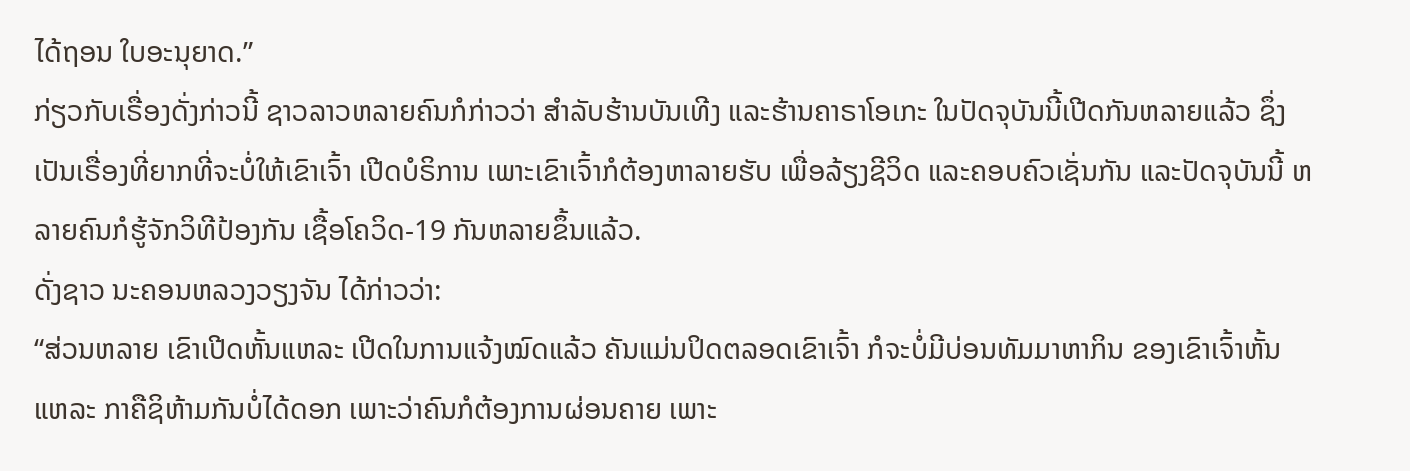ໄດ້ຖອນ ໃບອະນຸຍາດ.”
ກ່ຽວກັບເຣື່ອງດັ່ງກ່າວນີ້ ຊາວລາວຫລາຍຄົນກໍກ່າວວ່າ ສຳລັບຮ້ານບັນເທີງ ແລະຮ້ານຄາຣາໂອເກະ ໃນປັດຈຸບັນນີ້ເປີດກັນຫລາຍແລ້ວ ຊຶ່ງເປັນເຣື່ອງທີ່ຍາກທີ່ຈະບໍ່ໃຫ້ເຂົາເຈົ້າ ເປີດບໍຣິການ ເພາະເຂົາເຈົ້າກໍຕ້ອງຫາລາຍຮັບ ເພື່ອລ້ຽງຊີວິດ ແລະຄອບຄົວເຊັ່ນກັນ ແລະປັດຈຸບັນນີ້ ຫລາຍຄົນກໍຮູ້ຈັກວິທີປ້ອງກັນ ເຊື້ອໂຄວິດ-19 ກັນຫລາຍຂຶ້ນແລ້ວ.
ດັ່ງຊາວ ນະຄອນຫລວງວຽງຈັນ ໄດ້ກ່າວວ່າ:
“ສ່ວນຫລາຍ ເຂົາເປີດຫັ້ນແຫລະ ເປີດໃນການແຈ້ງໝົດແລ້ວ ຄັນແມ່ນປິດຕລອດເຂົາເຈົ້າ ກໍຈະບໍ່ມີບ່ອນທັມມາຫາກິນ ຂອງເຂົາເຈົ້າຫັ້ນແຫລະ ກາຄືຊິຫ້າມກັນບໍ່ໄດ້ດອກ ເພາະວ່າຄົນກໍຕ້ອງການຜ່ອນຄາຍ ເພາະ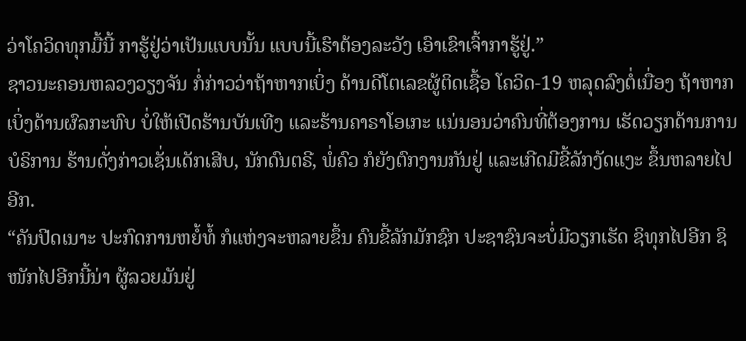ວ່າໂຄວິດທຸກມື້ນີ້ ກາຮູ້ຢູ່ວ່າເປັນແບບນັ້ນ ແບບນີ້ເຮົາຕ້ອງລະວັງ ເອົາເຂົາເຈົ້າກາຮູ້ຢູ່.”
ຊາວນະຄອນຫລວງວຽງຈັນ ກໍ່ກ່າວວ່າຖ້າຫາກເບິ່ງ ດ້ານດີໂຕເລຂຜູ້ຕິດເຊື້ອ ໂຄວິດ-19 ຫລຸດລົງຕໍ່ເນື່ອງ ຖ້າຫາກເບິ່ງດ້ານຜົລກະທົບ ບໍ່ໃຫ້ເປີດຮ້ານບັນເທີງ ແລະຮ້ານຄາຣາໂອເກະ ແນ່ນອນວ່າຄົນທີ່ຕ້ອງການ ເຮັດວຽກດ້ານການບໍຣິການ ຮ້ານດັ່ງກ່າວເຊັ່ນເດັກເສີບ, ນັກດົນຕຣີ, ພໍ່ຄົວ ກໍຍັງຕົກງານກັນຢູ່ ແລະເກີດມີຂີ້ລັກງັດແງະ ຂຶ້ນຫລາຍໄປອີກ.
“ຄັນປີດເນາະ ປະກົດການຫຍໍ້ທໍ້ ກໍແຫ່ງຈະຫລາຍຂຶ້ນ ຄົນຂີ້ລັກມັກຊົກ ປະຊາຊົນຈະບໍ່ມີວຽກເຮັດ ຊິທຸກໄປອີກ ຊິໜັກໄປອີກນີ້ນ່າ ຜູ້ລວຍມັນຢູ່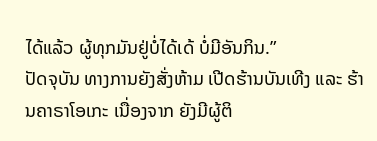ໄດ້ແລ້ວ ຜູ້ທຸກມັນຢູ່ບໍ່ໄດ້ເດ້ ບໍ່ມີອັນກິນ.”
ປັດຈຸບັນ ທາງການຍັງສັ່ງຫ້າມ ເປີດຮ້ານບັນເທີງ ແລະ ຮ້ານຄາຣາໂອເກະ ເນື່ອງຈາກ ຍັງມີຜູ້ຕິ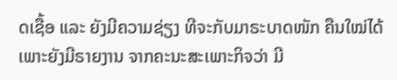ດເຊື້ອ ແລະ ຍັງມີຄວາມຊ່ຽງ ທີຈະກັບມາຣະບາດໜັກ ຄືນໃໝ່ໄດ້ ເພາະຍັງມີຣາຍງານ ຈາກຄະນະສະເພາະກິຈວ່າ ມີ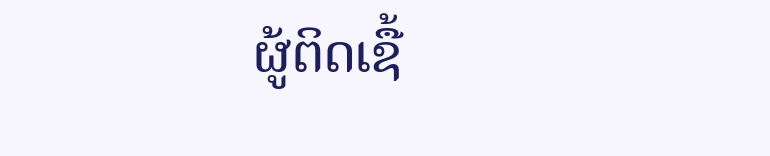ຜູ້ຕິດເຊື້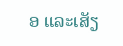ອ ແລະເສັຽ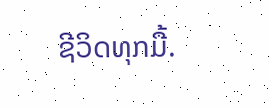ຊີວິດທຸກມື້.